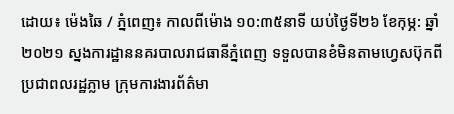ដោយ៖ ម៉េងឆៃ / ភ្នំពេញ៖ កាលពីម៉ោង ១០:៣៥នាទី យប់ថ្ងៃទី២៦ ខែកុម្ភ: ឆ្នាំ២០២១ ស្នងការដ្ឋាននគរបាលរាជធានីភ្នំពេញ ទទួលបានខំមិនតាមហ្វេសប៊ុកពីប្រជាពលរដ្ឋភ្លាម ក្រុមការងារព័ត៌មា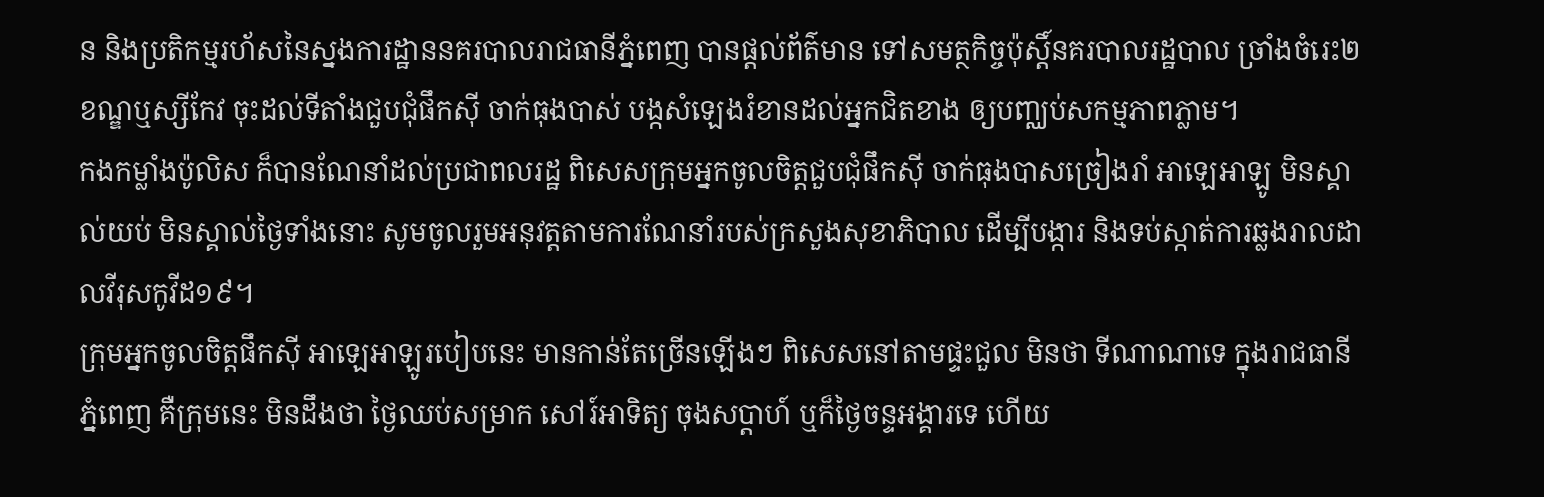ន និងប្រតិកម្មរហ័សនៃស្នងការដ្ឋាននគរបាលរាជធានីភ្នំពេញ បានផ្តល់ព័ត៌មាន ទៅសមត្ថកិច្ចប៉ុស្តិ៍នគរបាលរដ្ឋបាល ច្រាំងចំរេះ២ ខណ្ឌឬស្សីកែវ ចុះដល់ទីតាំងជួបជុំផឹកស៊ី ចាក់ធុងបាស់ បង្កសំឡេងរំខានដល់អ្នកជិតខាង ឲ្យបញ្ឈប់សកម្មភាពភ្លាម។
កងកម្លាំងប៉ូលិស ក៏បានណែនាំដល់ប្រជាពលរដ្ឋ ពិសេសក្រុមអ្នកចូលចិត្តជួបជុំផឹកស៊ី ចាក់ធុងបាសច្រៀងរាំ អាឡេអាឡូ មិនស្គាល់យប់ មិនស្គាល់ថ្ងៃទាំងនោះ សូមចូលរួមអនុវត្តតាមការណែនាំរបស់ក្រសួងសុខាភិបាល ដើម្បីបង្ការ និងទប់ស្កាត់ការឆ្លងរាលដាលវីរុសកូវីដ១៩។
ក្រុមអ្នកចូលចិត្តផឹកស៊ី អាឡេអាឡូរបៀបនេះ មានកាន់តែច្រើនឡើងៗ ពិសេសនៅតាមផ្ទះជួល មិនថា ទីណាណាទេ ក្នុងរាជធានីភ្នំពេញ គឺក្រុមនេះ មិនដឹងថា ថ្ងៃឈប់សម្រាក សៅរ៍អាទិត្យ ចុងសប្តាហ៍ ឬក៏ថ្ងៃចន្ទអង្គារទេ ហើយ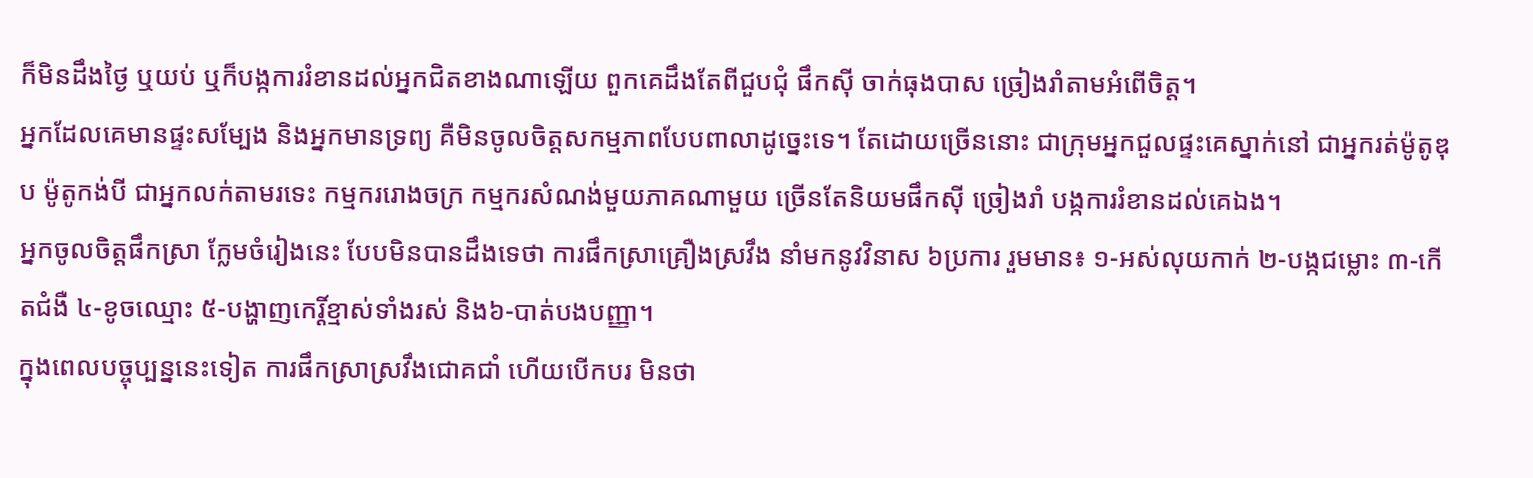ក៏មិនដឹងថ្ងៃ ឬយប់ ឬក៏បង្កការរំខានដល់អ្នកជិតខាងណាឡើយ ពួកគេដឹងតែពីជួបជុំ ផឹកស៊ី ចាក់ធុងបាស ច្រៀងរាំតាមអំពើចិត្ត។
អ្នកដែលគេមានផ្ទះសម្បែង និងអ្នកមានទ្រព្យ គឺមិនចូលចិត្តសកម្មភាពបែបពាលាដូច្នេះទេ។ តែដោយច្រើននោះ ជាក្រុមអ្នកជួលផ្ទះគេស្នាក់នៅ ជាអ្នករត់ម៉ូតូឌុប ម៉ូតូកង់បី ជាអ្នកលក់តាមរទេះ កម្មកររោងចក្រ កម្មករសំណង់មួយភាគណាមួយ ច្រើនតែនិយមផឹកស៊ី ច្រៀងរាំ បង្កការរំខានដល់គេឯង។
អ្នកចូលចិត្តផឹកស្រា ក្លែមចំរៀងនេះ បែបមិនបានដឹងទេថា ការផឹកស្រាគ្រឿងស្រវឹង នាំមកនូវវិនាស ៦ប្រការ រួមមាន៖ ១-អស់លុយកាក់ ២-បង្កជម្លោះ ៣-កើតជំងឺ ៤-ខូចឈ្មោះ ៥-បង្ហាញកេរ្តិ៍ខ្មាស់ទាំងរស់ និង៦-បាត់បងបញ្ញា។
ក្នុងពេលបច្ចុប្បន្ននេះទៀត ការផឹកស្រាស្រវឹងជោគជាំ ហើយបើកបរ មិនថា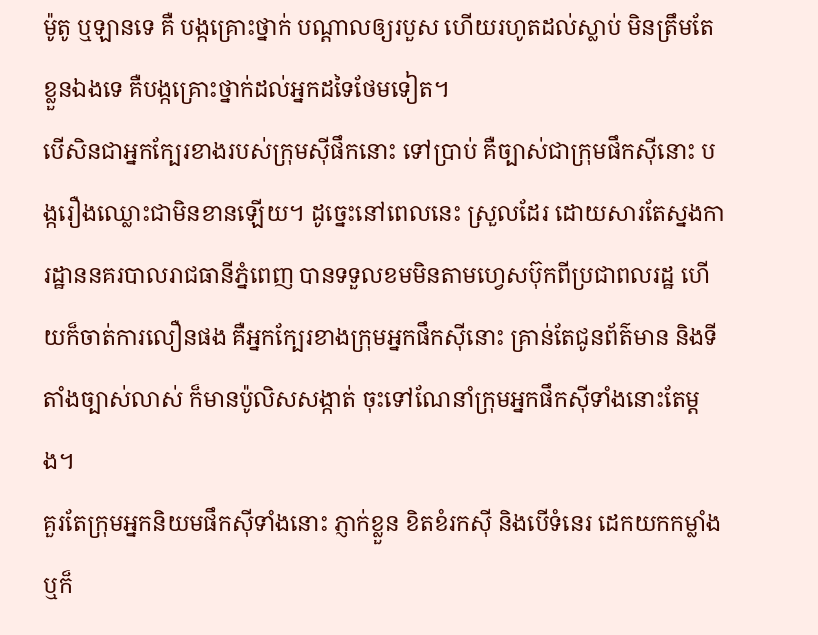ម៉ូតូ ឬឡានទេ គឺ បង្កគ្រោះថ្នាក់ បណ្តាលឲ្យរបួស ហើយរហូតដល់ស្លាប់ មិនត្រឹមតែខ្លួនឯងទេ គឺបង្កគ្រោះថ្នាក់ដល់អ្នកដទៃថែមទៀត។
បើសិនជាអ្នកក្បែរខាងរបស់ក្រុមស៊ីផឹកនោះ ទៅប្រាប់ គឺច្បាស់ជាក្រុមផឹកស៊ីនោះ បង្ករឿងឈ្លោះជាមិនខានឡើយ។ ដូច្នេះនៅពេលនេះ ស្រួលដែរ ដោយសារតែស្នងការដ្ឋាននគរបាលរាជធានីភ្នំពេញ បានទទួលខមមិនតាមហ្វេសប៊ុកពីប្រជាពលរដ្ឋ ហើយក៏ចាត់ការលឿនផង គឺអ្នកក្បែរខាងក្រុមអ្នកផឹកស៊ីនោះ គ្រាន់តែជូនព័ត៌មាន និងទីតាំងច្បាស់លាស់ ក៏មានប៉ូលិសសង្កាត់ ចុះទៅណែនាំក្រុមអ្នកផឹកស៊ីទាំងនោះតែម្តង។
គួរតែក្រុមអ្នកនិយមផឹកស៊ីទាំងនោះ ភ្ញាក់ខ្លួន ខិតខំរកស៊ី និងបើទំនេរ ដេកយកកម្លាំង ឬក៏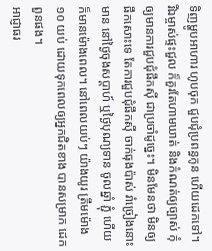ទិញម្ហូបអាហារ ហូបចុក ជួបជុំប្រពន្ធកូន ហើយដេកទៅ។
រីឯម្ចាស់ផ្ទះជួល ក៏គួរតែហាមឃាត់ និងកំណត់ឲ្យច្បាស់ កុំឲ្យមានការជួបជុំផឹកស៊ី ជាប្រចាំដូច្នេះ។ មិនមែនថា មិនឲ្យផឹកសោះទេ តែការជួបជុំផឹកស៊ី ចាក់ធុងប៉ាស់ រាំច្រៀងនោះ មាន នៅថ្ងៃចុងសប្តាហ៍ ឬថ្ងៃបុណ្យទាន ចូលឆ្នាំ ភ្ជុំ ហើយក៏មានម៉ោងពេល។ នៅពេលយប់ៗ យ៉ាងយូរ ត្រឹមម៉ោង ១០ យប់ ដោយទុកពេលឲ្យអ្នកជិតខាង បានសម្រាក ដេកពួនផង។
អាជ្ញាធរ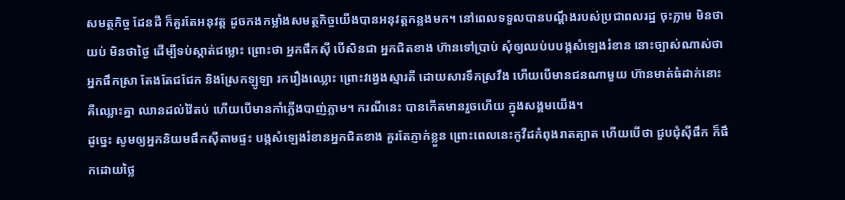សមត្ថកិច្ច ដែនដី ក៏គួរតែអនុវត្ត ដូចកងកម្លាំងសមត្ថកិច្ចយើងបានអនុវត្តកន្លងមក។ នៅពេលទទួលបានបណ្តឹងរបស់ប្រជាពលរដ្ឋ ចុះភ្លាម មិនថា យប់ មិនថាថ្ងៃ ដើម្បីទប់ស្កាត់ជម្លោះ ព្រោះថា អ្នកផឹកស៊ី បើសិនជា អ្នកជិតខាង ហ៊ានទៅប្រាប់ សុំឲ្យឈប់បបង្កសំឡេងរំខាន នោះច្បាស់ណាស់ថា អ្នកផឹកស្រា តែងតែជជែក និងស្រែកឡូឡា រករឿងឈ្លោះ ព្រោះវង្វេងស្មារតី ដោយសារទឹកស្រវឹង ហើយបើមានជនណាមួយ ហ៊ានមាត់ធំដាក់នោះ គឺឈ្លោះគ្នា ឈានដល់វ៉ៃតប់ ហើយបើមានកាំភ្លើងបាញ់ភ្លាម។ ករណីនេះ បានកើតមានរួចហើយ ក្នុងសង្គមយើង។
ដូច្នេះ សូមឲ្យអ្នកនិយមផឹកស៊ីតាមផ្ទះ បង្កសំឡេងរំខានអ្នកជិតខាង គួរតែភ្ញាក់ខ្លួន ព្រោះពេលនេះកូវីដកំពុងរាតត្បាត ហើយបើថា ជួបជុំស៊ីផឹក ក៏ផឹកដោយថ្លៃ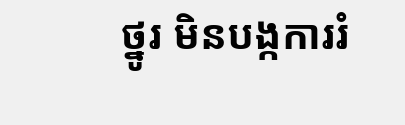ថ្នូរ មិនបង្កការរំ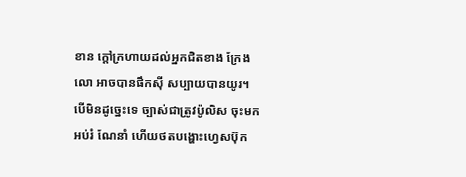ខាន ក្តៅក្រហាយដល់អ្នកជិតខាង ក្រែងលោ អាចបានផឹកស៊ី សប្បាយបានយូរ។ បើមិនដូច្នេះទេ ច្បាស់ជាត្រូវប៉ូលិស ចុះមកអប់រំ ណែនាំ ហើយថតបង្ហោះហ្វេសប៊ុក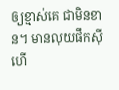ឲ្យខ្មាស់គេ ជាមិនខាន។ មានលុយផឹកស៊ីហើ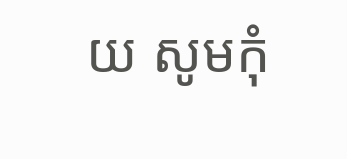យ សូមកុំ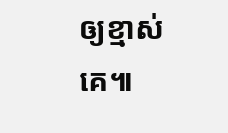ឲ្យខ្មាស់គេ៕